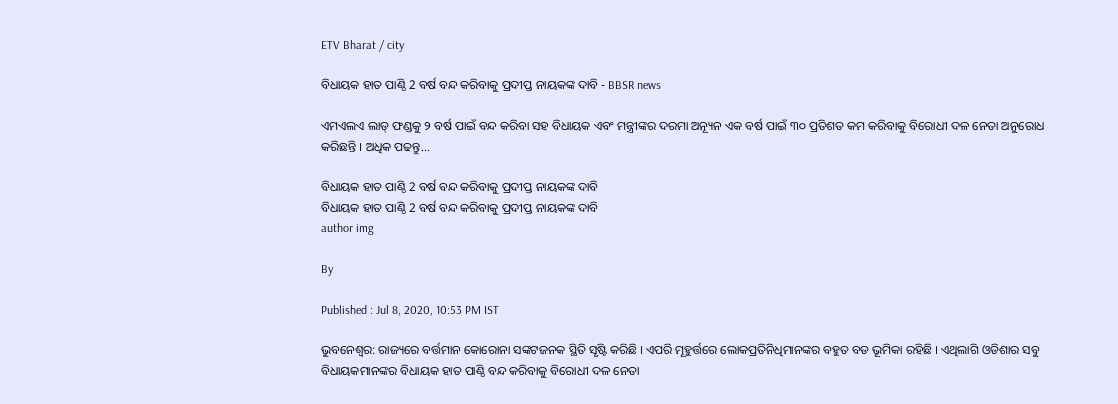ETV Bharat / city

ବିଧାୟକ ହାତ ପାଣ୍ଠି 2 ବର୍ଷ ବନ୍ଦ କରିବାକୁ ପ୍ରଦୀପ୍ତ ନାୟକଙ୍କ ଦାବି - BBSR news

ଏମଏଲଏ ଲାଡ୍ ଫଣ୍ଡକୁ ୨ ବର୍ଷ ପାଇଁ ବନ୍ଦ କରିବା ସହ ବିଧାୟକ ଏବଂ ମନ୍ତ୍ରୀଙ୍କର ଦରମା ଅନ୍ୟୂନ ଏକ ବର୍ଷ ପାଇଁ ୩୦ ପ୍ରତିଶତ କମ କରିବାକୁ ବିରୋଧୀ ଦଳ ନେତା ଅନୁରୋଧ କରିଛନ୍ତି । ଅଧିକ ପଢନ୍ତୁ...

ବିଧାୟକ ହାତ ପାଣ୍ଠି 2 ବର୍ଷ ବନ୍ଦ କରିବାକୁ ପ୍ରଦୀପ୍ତ ନାୟକଙ୍କ ଦାବି
ବିଧାୟକ ହାତ ପାଣ୍ଠି 2 ବର୍ଷ ବନ୍ଦ କରିବାକୁ ପ୍ରଦୀପ୍ତ ନାୟକଙ୍କ ଦାବି
author img

By

Published : Jul 8, 2020, 10:53 PM IST

ଭୁବନେଶ୍ବର: ରାଜ୍ୟରେ ବର୍ତ୍ତମାନ କୋରୋନା ସଙ୍କଟଜନକ ସ୍ଥିତି ସୃଷ୍ଟି କରିଛି । ଏପରି ମୂହୁର୍ତ୍ତରେ ଲୋକପ୍ରତିନିଧିମାନଙ୍କର ବହୁତ ବଡ ଭୂମିକା ରହିଛି । ଏଥିଲାଗି ଓଡିଶାର ସବୁ ବିଧାୟକମାନଙ୍କର ବିଧାୟକ ହାତ ପାଣ୍ଠି ବନ୍ଦ କରିବାକୁ ବିରୋଧୀ ଦଳ ନେତା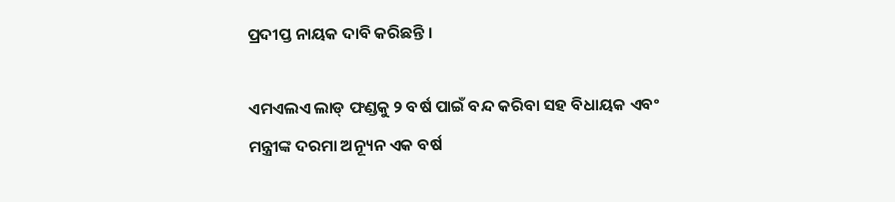ପ୍ରଦୀପ୍ତ ନାୟକ ଦାବି କରିଛନ୍ତି ।

ଏମଏଲଏ ଲାଡ୍ ଫଣ୍ଡକୁ ୨ ବର୍ଷ ପାଇଁ ବନ୍ଦ କରିବା ସହ ବିଧାୟକ ଏବଂ ମନ୍ତ୍ରୀଙ୍କ ଦରମା ଅନ୍ୟୂନ ଏକ ବର୍ଷ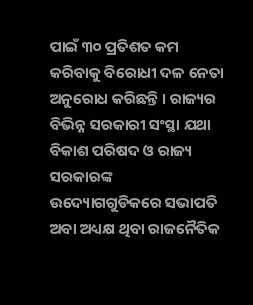ପାଇଁ ୩୦ ପ୍ରତିଶତ କମ କରିବାକୁ ବିରୋଧୀ ଦଳ ନେତା ଅନୁରୋଧ କରିଛନ୍ତି । ରାଜ୍ୟର ବିଭିନ୍ନ ସରକାରୀ ସଂସ୍ଥା ଯଥା ବିକାଶ ପରିଷଦ ଓ ରାଜ୍ୟ ସରକାରଙ୍କ ଉଦ୍ୟୋଗଗୁଡିକରେ ସଭାପତି ଅବା ଅଧ୍ୟକ୍ଷ ଥିବା ରାଜନୈତିକ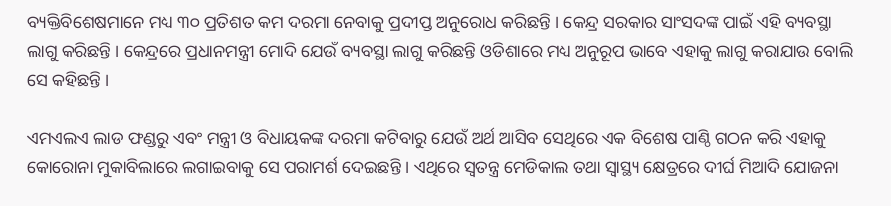ବ୍ୟକ୍ତିବିଶେଷମାନେ ମଧ୍ୟ ୩୦ ପ୍ରତିଶତ କମ ଦରମା ନେବାକୁ ପ୍ରଦୀପ୍ତ ଅନୁରୋଧ କରିଛନ୍ତି । କେନ୍ଦ୍ର ସରକାର ସାଂସଦଙ୍କ ପାଇଁ ଏହି ବ୍ୟବସ୍ଥା ଲାଗୁ କରିଛନ୍ତି । କେନ୍ଦ୍ରରେ ପ୍ରଧାନମନ୍ତ୍ରୀ ମୋଦି ଯେଉଁ ବ୍ୟବସ୍ଥା ଲାଗୁ କରିଛନ୍ତି ଓଡିଶାରେ ମଧ୍ୟ ଅନୁରୂପ ଭାବେ ଏହାକୁ ଲାଗୁ କରାଯାଉ ବୋଲି ସେ କହିଛନ୍ତି ।

ଏମଏଲଏ ଲାଡ ଫଣ୍ଡରୁ ଏବଂ ମନ୍ତ୍ରୀ ଓ ବିଧାୟକଙ୍କ ଦରମା କଟିବାରୁ ଯେଉଁ ଅର୍ଥ ଆସିବ ସେଥିରେ ଏକ ବିଶେଷ ପାଣ୍ଠି ଗଠନ କରି ଏହାକୁ କୋରୋନା ମୁକାବିଲାରେ ଲଗାଇବାକୁ ସେ ପରାମର୍ଶ ଦେଇଛନ୍ତି । ଏଥିରେ ସ୍ବତନ୍ତ୍ର ମେଡିକାଲ ତଥା ସ୍ବାସ୍ଥ୍ୟ କ୍ଷେତ୍ରରେ ଦୀର୍ଘ ମିଆଦି ଯୋଜନା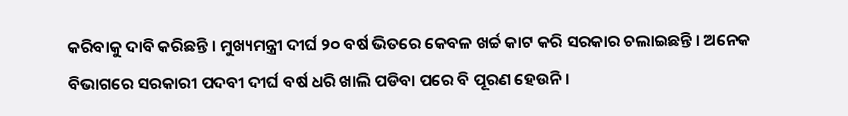କରିବାକୁ ଦାବି କରିଛନ୍ତି । ମୁଖ୍ୟମନ୍ତ୍ରୀ ଦୀର୍ଘ ୨୦ ବର୍ଷ ଭିତରେ କେବଳ ଖର୍ଚ୍ଚ କାଟ କରି ସରକାର ଚଲାଇଛନ୍ତି । ଅନେକ ବିଭାଗରେ ସରକାରୀ ପଦବୀ ଦୀର୍ଘ ବର୍ଷ ଧରି ଖାଲି ପଡିବା ପରେ ବି ପୂରଣ ହେଉନି ।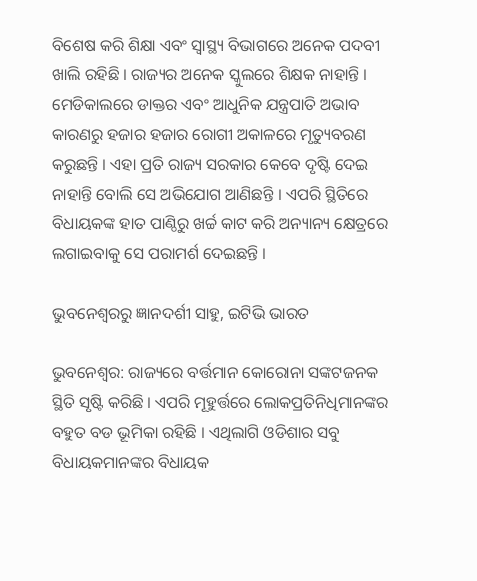ବିଶେଷ କରି ଶିକ୍ଷା ଏବଂ ସ୍ବାସ୍ଥ୍ୟ ବିଭାଗରେ ଅନେକ ପଦବୀ ଖାଲି ରହିଛି । ରାଜ୍ୟର ଅନେକ ସ୍କୁଲରେ ଶିକ୍ଷକ ନାହାନ୍ତି । ମେଡିକାଲରେ ଡାକ୍ତର ଏବଂ ଆଧୁନିକ ଯନ୍ତ୍ରପାତି ଅଭାବ କାରଣରୁ ହଜାର ହଜାର ରୋଗୀ ଅକାଳରେ ମୃତ୍ୟୁବରଣ କରୁଛନ୍ତି । ଏହା ପ୍ରତି ରାଜ୍ୟ ସରକାର କେବେ ଦୃଷ୍ଟି ଦେଇ ନାହାନ୍ତି ବୋଲି ସେ ଅଭିଯୋଗ ଆଣିଛନ୍ତି । ଏପରି ସ୍ଥିତିରେ ବିଧାୟକଙ୍କ ହାତ ପାଣ୍ଠିରୁ ଖର୍ଚ୍ଚ କାଟ କରି ଅନ୍ୟାନ୍ୟ କ୍ଷେତ୍ରରେ ଲଗାଇବାକୁ ସେ ପରାମର୍ଶ ଦେଇଛନ୍ତି ।

ଭୁବନେଶ୍ବରରୁ ଜ୍ଞାନଦର୍ଶୀ ସାହୁ, ଇଟିଭି ଭାରତ

ଭୁବନେଶ୍ବର: ରାଜ୍ୟରେ ବର୍ତ୍ତମାନ କୋରୋନା ସଙ୍କଟଜନକ ସ୍ଥିତି ସୃଷ୍ଟି କରିଛି । ଏପରି ମୂହୁର୍ତ୍ତରେ ଲୋକପ୍ରତିନିଧିମାନଙ୍କର ବହୁତ ବଡ ଭୂମିକା ରହିଛି । ଏଥିଲାଗି ଓଡିଶାର ସବୁ ବିଧାୟକମାନଙ୍କର ବିଧାୟକ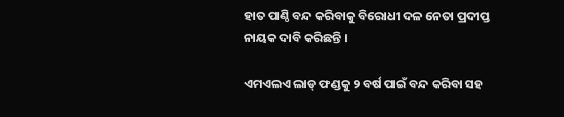ହାତ ପାଣ୍ଠି ବନ୍ଦ କରିବାକୁ ବିରୋଧୀ ଦଳ ନେତା ପ୍ରଦୀପ୍ତ ନାୟକ ଦାବି କରିଛନ୍ତି ।

ଏମଏଲଏ ଲାଡ୍ ଫଣ୍ଡକୁ ୨ ବର୍ଷ ପାଇଁ ବନ୍ଦ କରିବା ସହ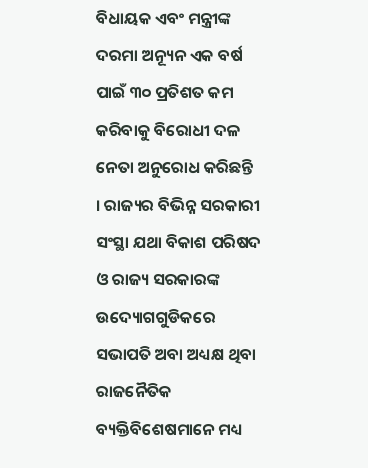ବିଧାୟକ ଏବଂ ମନ୍ତ୍ରୀଙ୍କ ଦରମା ଅନ୍ୟୂନ ଏକ ବର୍ଷ ପାଇଁ ୩୦ ପ୍ରତିଶତ କମ କରିବାକୁ ବିରୋଧୀ ଦଳ ନେତା ଅନୁରୋଧ କରିଛନ୍ତି । ରାଜ୍ୟର ବିଭିନ୍ନ ସରକାରୀ ସଂସ୍ଥା ଯଥା ବିକାଶ ପରିଷଦ ଓ ରାଜ୍ୟ ସରକାରଙ୍କ ଉଦ୍ୟୋଗଗୁଡିକରେ ସଭାପତି ଅବା ଅଧ୍ୟକ୍ଷ ଥିବା ରାଜନୈତିକ ବ୍ୟକ୍ତିବିଶେଷମାନେ ମଧ୍ୟ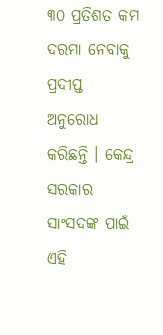୩୦ ପ୍ରତିଶତ କମ ଦରମା ନେବାକୁ ପ୍ରଦୀପ୍ତ ଅନୁରୋଧ କରିଛନ୍ତି । କେନ୍ଦ୍ର ସରକାର ସାଂସଦଙ୍କ ପାଇଁ ଏହି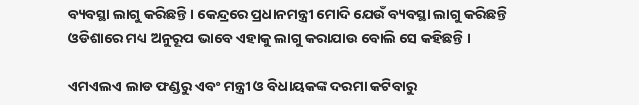ବ୍ୟବସ୍ଥା ଲାଗୁ କରିଛନ୍ତି । କେନ୍ଦ୍ରରେ ପ୍ରଧାନମନ୍ତ୍ରୀ ମୋଦି ଯେଉଁ ବ୍ୟବସ୍ଥା ଲାଗୁ କରିଛନ୍ତି ଓଡିଶାରେ ମଧ୍ୟ ଅନୁରୂପ ଭାବେ ଏହାକୁ ଲାଗୁ କରାଯାଉ ବୋଲି ସେ କହିଛନ୍ତି ।

ଏମଏଲଏ ଲାଡ ଫଣ୍ଡରୁ ଏବଂ ମନ୍ତ୍ରୀ ଓ ବିଧାୟକଙ୍କ ଦରମା କଟିବାରୁ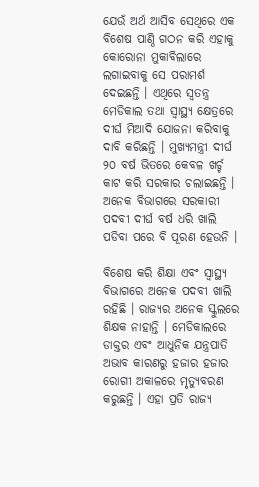ଯେଉଁ ଅର୍ଥ ଆସିବ ସେଥିରେ ଏକ ବିଶେଷ ପାଣ୍ଠି ଗଠନ କରି ଏହାକୁ କୋରୋନା ମୁକାବିଲାରେ ଲଗାଇବାକୁ ସେ ପରାମର୍ଶ ଦେଇଛନ୍ତି । ଏଥିରେ ସ୍ବତନ୍ତ୍ର ମେଡିକାଲ ତଥା ସ୍ବାସ୍ଥ୍ୟ କ୍ଷେତ୍ରରେ ଦୀର୍ଘ ମିଆଦି ଯୋଜନା କରିବାକୁ ଦାବି କରିଛନ୍ତି । ମୁଖ୍ୟମନ୍ତ୍ରୀ ଦୀର୍ଘ ୨୦ ବର୍ଷ ଭିତରେ କେବଳ ଖର୍ଚ୍ଚ କାଟ କରି ସରକାର ଚଲାଇଛନ୍ତି । ଅନେକ ବିଭାଗରେ ସରକାରୀ ପଦବୀ ଦୀର୍ଘ ବର୍ଷ ଧରି ଖାଲି ପଡିବା ପରେ ବି ପୂରଣ ହେଉନି ।

ବିଶେଷ କରି ଶିକ୍ଷା ଏବଂ ସ୍ବାସ୍ଥ୍ୟ ବିଭାଗରେ ଅନେକ ପଦବୀ ଖାଲି ରହିଛି । ରାଜ୍ୟର ଅନେକ ସ୍କୁଲରେ ଶିକ୍ଷକ ନାହାନ୍ତି । ମେଡିକାଲରେ ଡାକ୍ତର ଏବଂ ଆଧୁନିକ ଯନ୍ତ୍ରପାତି ଅଭାବ କାରଣରୁ ହଜାର ହଜାର ରୋଗୀ ଅକାଳରେ ମୃତ୍ୟୁବରଣ କରୁଛନ୍ତି । ଏହା ପ୍ରତି ରାଜ୍ୟ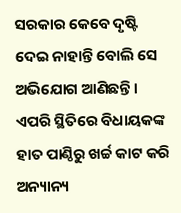ସରକାର କେବେ ଦୃଷ୍ଟି ଦେଇ ନାହାନ୍ତି ବୋଲି ସେ ଅଭିଯୋଗ ଆଣିଛନ୍ତି । ଏପରି ସ୍ଥିତିରେ ବିଧାୟକଙ୍କ ହାତ ପାଣ୍ଠିରୁ ଖର୍ଚ୍ଚ କାଟ କରି ଅନ୍ୟାନ୍ୟ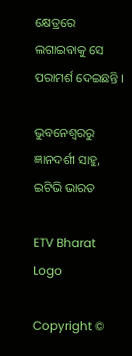କ୍ଷେତ୍ରରେ ଲଗାଇବାକୁ ସେ ପରାମର୍ଶ ଦେଇଛନ୍ତି ।

ଭୁବନେଶ୍ବରରୁ ଜ୍ଞାନଦର୍ଶୀ ସାହୁ, ଇଟିଭି ଭାରତ

ETV Bharat Logo

Copyright ©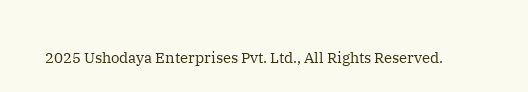2025 Ushodaya Enterprises Pvt. Ltd., All Rights Reserved.